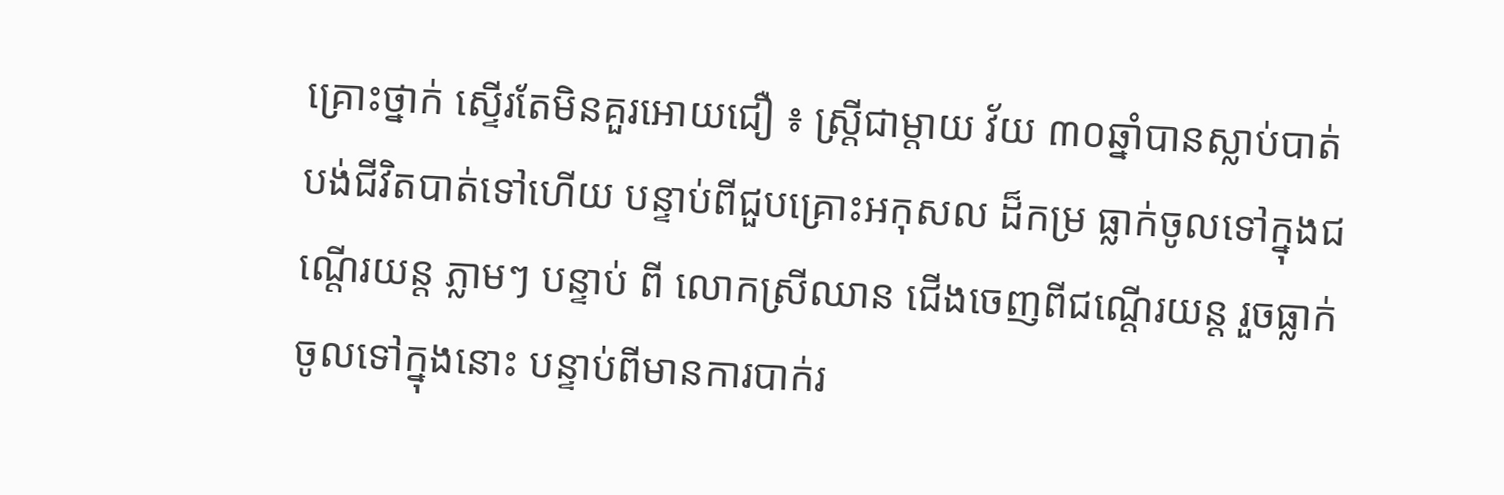គ្រោះថ្នាក់ ស្ទើរតែមិនគួរអោយជឿ ៖ ស្រ្តីជាម្តាយ វ័យ ៣០ឆ្នាំបានស្លាប់បាត់បង់ជីវិតបាត់ទៅហើយ បន្ទាប់ពីជួបគ្រោះអកុសល ដ៏កម្រ ធ្លាក់ចូលទៅក្នុងជណ្តើរយន្ត ភ្លាមៗ បន្ទាប់ ពី លោកស្រីឈាន ជើងចេញពីជណ្តើរយន្ត រួចធ្លាក់ចូលទៅក្នុងនោះ បន្ទាប់ពីមានការបាក់រ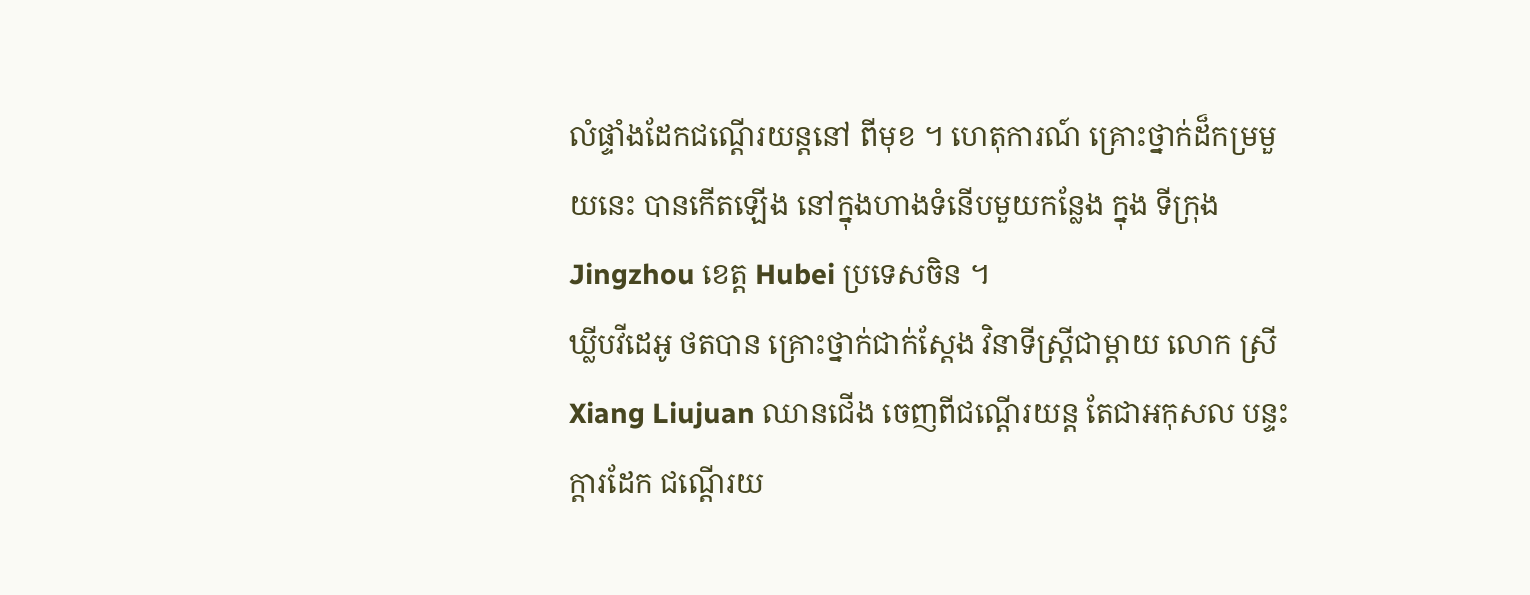លំផ្ទាំងដែកជណ្តើរយន្តនៅ ពីមុខ ។ ហេតុការណ៍ គ្រោះថ្នាក់ដ៏កម្រមួយនេះ បានកើតឡើង នៅក្នុងហាងទំនើបមួយកន្លែង ក្នុង ទីក្រុង Jingzhou ខេត្ត Hubei ប្រទេសចិន ។
ឃ្លីបវីដេអូ ថតបាន គ្រោះថ្នាក់ជាក់ស្តែង វិនាទីស្រ្តីជាម្តាយ លោក ស្រី Xiang Liujuan ឈានជើង ចេញពីជណ្តើរយន្ត តែជាអកុសល បន្ទះក្តារដែក ជណ្តើរយ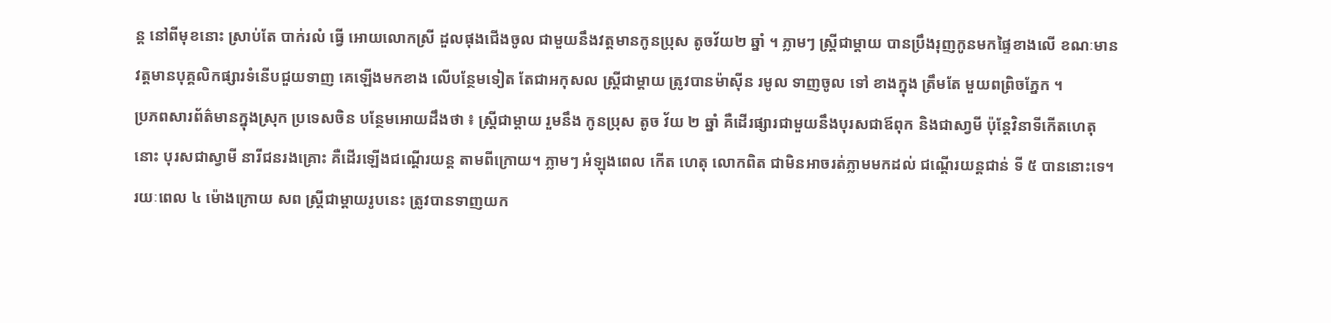ន្ត នៅពីមុខនោះ ស្រាប់តែ បាក់រលំ ធ្វើ អោយលោកស្រី ដួលផុងជើងចូល ជាមួយនឹងវត្តមានកូនប្រុស តូចវ័យ២ ឆ្នាំ ។ ភ្លាមៗ ស្រ្តីជាម្តាយ បានប្រឹងរុញកូនមកផ្ទៃខាងលើ ខណៈមានវត្តមានបុគ្គលិកផ្សារទំនើបជួយទាញ គេឡើងមកខាង លើបន្ថែមទៀត តែជាអកុសល ស្រ្តីជាម្តាយ ត្រូវបានម៉ាស៊ីន រមូល ទាញចូល ទៅ ខាងក្នុង ត្រឹមតែ មួយពព្រិចភ្នែក ។
ប្រភពសារព័ត៌មានក្នុងស្រុក ប្រទេសចិន បន្ថែមអោយដឹងថា ៖ ស្រ្តីជាម្តាយ រួមនឹង កូនប្រុស តូច វ័យ ២ ឆ្នាំ គឺដើរផ្សារជាមួយនឹងបុរសជាឪពុក និងជាសា្វមី ប៉ុន្តែវិនាទីកើតហេតុ នោះ បុរសជាស្វាមី នារីជនរងគ្រោះ គឺដើរឡើងជណ្តើរយន្ត តាមពីក្រោយ។ ភ្លាមៗ អំឡុងពេល កើត ហេតុ លោកពិត ជាមិនអាចរត់ភ្លាមមកដល់ ជណ្តើរយន្តជាន់ ទី ៥ បាននោះទេ។ រយៈពេល ៤ ម៉ោងក្រោយ សព ស្រ្តីជាម្តាយរូបនេះ ត្រូវបានទាញយក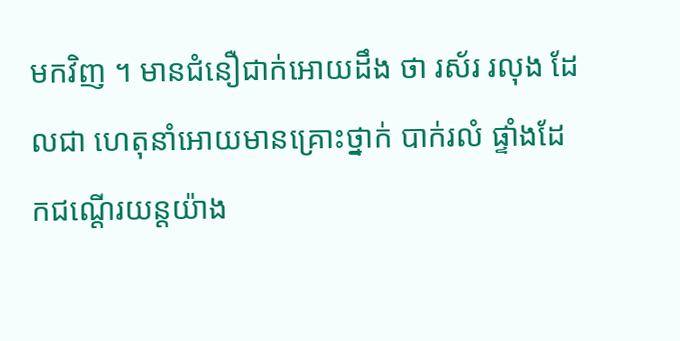មកវិញ ។ មានជំនឿជាក់អោយដឹង ថា រស័រ រលុង ដែលជា ហេតុនាំអោយមានគ្រោះថ្នាក់ បាក់រលំ ផ្ទាំងដែកជណ្តើរយន្តយ៉ាង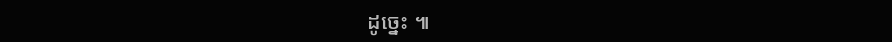ដូច្នេះ ៕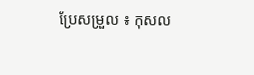ប្រែសម្រួល ៖ កុសល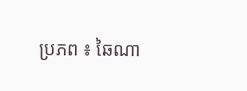ប្រភព ៖ ឆៃណា